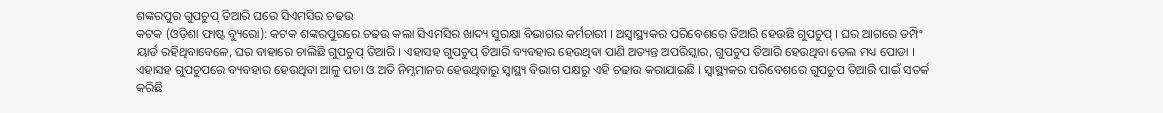ଶଙ୍କରପୁର ଗୁପଚୁପ୍ ତିଆରି ଘରେ ସିଏମସିର ଚଢଉ
କଟକ (ଓଡ଼ିଶା ଫାଷ୍ଟ ବ୍ୟୁରୋ): କଟକ ଶଙ୍କରପୁରରେ ଚଢଉ କଲା ସିଏମସିର ଖାଦ୍ୟ ସୁରକ୍ଷା ବିଭାଗର କର୍ମଚାରୀ । ଅସ୍ଵାସ୍ଥ୍ୟକର ପରିବେଶରେ ତିଆରି ହେଉଛି ଗୁପଚୁପ୍ । ଘର ଆଗରେ ଡମ୍ପିଂ ୟାର୍ଡ ରହିଥିବାବେଳେ, ଘର ବାହାରେ ଚାଲିଛି ଗୁପଚୁପ୍ ତିଆରି । ଏହାସହ ଗୁପଚୁପ୍ ତିଆରି ବ୍ୟବହାର ହେଉଥିବା ପାଣି ଅତ୍ୟନ୍ତ ଅପରିସ୍କାର, ଗୁପଚୁପ ତିଆରି ହେଉଥିବା ତେଲ ମଧ୍ୟ ପୋଡା । ଏହାସହ ଗୁପଚୁପରେ ବ୍ୟବହାର ହେଉଥିବା ଆଳୁ ପଚା ଓ ଅତି ନିମ୍ନମାନର ହେଉଥିବାରୁ ସ୍ବାସ୍ଥ୍ୟ ବିଭାଗ ପକ୍ଷରୁ ଏହି ଚଢାଉ କରାଯାଇଛି । ସ୍ବାସ୍ଥ୍ୟକର ପରିବେଶରେ ଗୁପଚୁପ ତିଆରି ପାଇଁ ସତର୍କ କରିଛି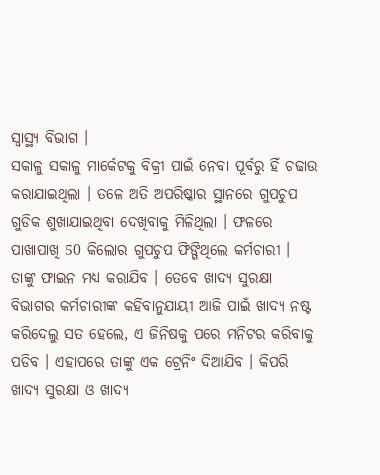ସ୍ବାସ୍ଥ୍ୟ ବିଭାଗ ।
ସକାଳୁ ସକାଳୁ ମାର୍କେଟକୁ ବିକ୍ରୀ ପାଇଁ ନେବା ପୂର୍ବରୁ ହିଁ ଚଢାଉ କରାଯାଇଥିଲା । ତଳେ ଅତି ଅପରିଷ୍କାର ସ୍ଥାନରେ ଗୁପଚୁପ ଗୁଡିକ ଶୁଖାଯାଇଥିବା ଦେଖିବାକୁ ମିଳିଥିଲା । ଫଳରେ ପାଖାପାଖି 50 କିଲୋର ଗୁପଚୁପ ଫିଙ୍ଗିଥିଲେ କର୍ମଚାରୀ । ତାଙ୍କୁ ଫାଇନ ମଧ୍ୟ କରାଯିବ । ତେବେ ଖାଦ୍ୟ ସୁରକ୍ଷା ବିଭାଗର କର୍ମଚାରୀଙ୍କ କହିବାନୁଯାୟୀ ଆଜି ପାଇଁ ଖାଦ୍ୟ ନଷ୍ଟ କରିଦେଲୁ ସତ ହେଲେ, ଏ ଜିନିଷକୁ ପରେ ମନିଟର କରିବାକୁ ପଡିବ । ଏହାପରେ ତାଙ୍କୁ ଏକ ଟ୍ରେନିଂ ଦିଆଯିବ । କିପରି ଖାଦ୍ୟ ସୁରକ୍ଷା ଓ ଖାଦ୍ୟ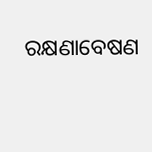ରକ୍ଷଣାବେଷଣ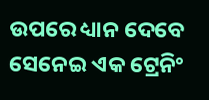ଉପରେ ଧ୍ୟାନ ଦେବେ ସେନେଇ ଏକ ଟ୍ରେନିଂ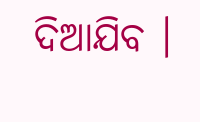ଦିଆଯିବ ।